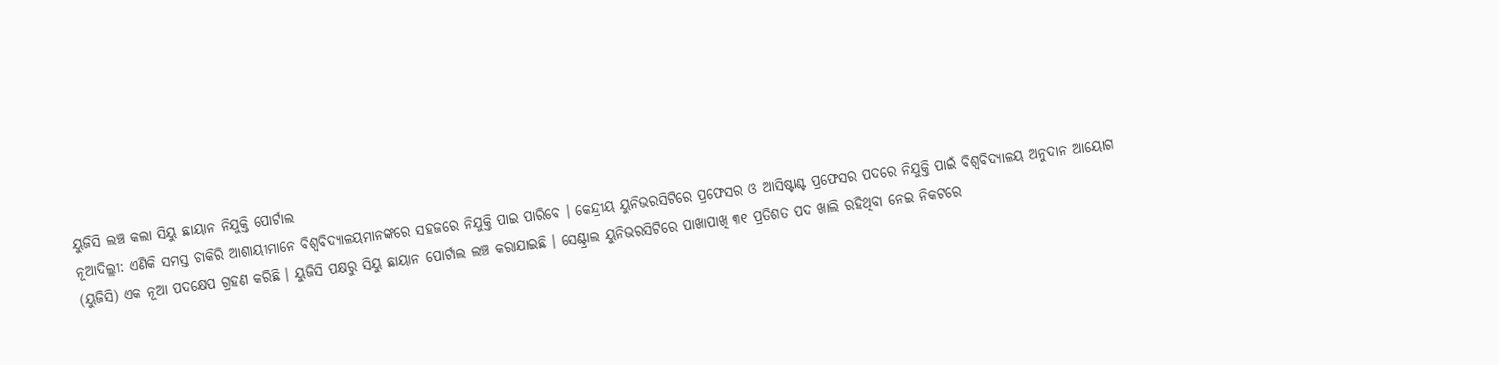ୟୁଜିସି ଲଞ୍ଚ କଲା ସିୟୁ ଛାୟାନ ନିଯୁକ୍ତି ପୋର୍ଟାଲ
ନୂଆଦିଲ୍ଲୀ: ଏଣିକି ସମସ୍ତ ଚାକିରି ଆଶାୟୀମାନେ ବିଶ୍ୱବିଦ୍ୟାଳୟମାନଙ୍କରେ ସହଜରେ ନିଯୁକ୍ତି ପାଇ ପାରିବେ । କେନ୍ଦ୍ରୀୟ ୟୁନିଭରସିଟିରେ ପ୍ରଫେସର ଓ ଆସିଷ୍ଟାଣ୍ଟ ପ୍ରଫେସର ପଦରେ ନିଯୁକ୍ତି ପାଇଁ ବିଶ୍ୱବିଦ୍ୟାଳୟ ଅନୁଦାନ ଆୟୋଗ (ୟୁଜିସି) ଏକ ନୂଆ ପଦକ୍ଷେପ ଗ୍ରହଣ କରିଛି । ୟୁଜିସି ପକ୍ଷରୁ ସିୟୁ ଛାୟାନ ପୋର୍ଟାଲ ଲଞ୍ଚ କରାଯାଇଛି । ସେଣ୍ଟ୍ରାଲ ୟୁନିଭରସିଟିରେ ପାଖାପାଖି ୩୧ ପ୍ରତିଶତ ପଦ ଖାଲି ରହିଥିବା ନେଇ ନିକଟରେ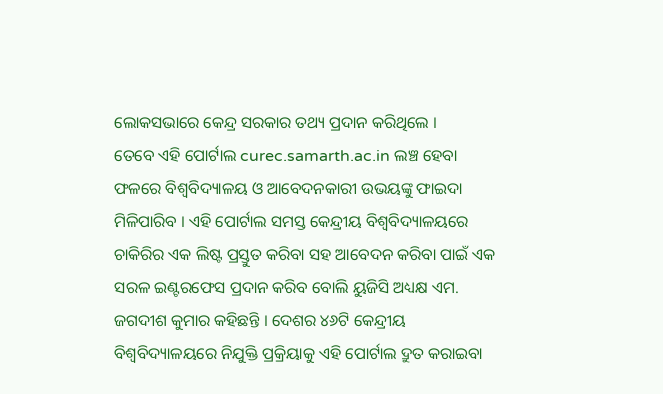ଲୋକସଭାରେ କେନ୍ଦ୍ର ସରକାର ତଥ୍ୟ ପ୍ରଦାନ କରିଥିଲେ ।
ତେବେ ଏହି ପୋର୍ଟାଲ curec.samarth.ac.in ଲଞ୍ଚ ହେବା ଫଳରେ ବିଶ୍ୱବିଦ୍ୟାଳୟ ଓ ଆବେଦନକାରୀ ଉଭୟଙ୍କୁ ଫାଇଦା ମିଳିପାରିବ । ଏହି ପୋର୍ଟାଲ ସମସ୍ତ କେନ୍ଦ୍ରୀୟ ବିଶ୍ୱବିଦ୍ୟାଳୟରେ ଚାକିରିର ଏକ ଲିଷ୍ଟ ପ୍ରସ୍ତୁତ କରିବା ସହ ଆବେଦନ କରିବା ପାଇଁ ଏକ ସରଳ ଇଣ୍ଟରଫେସ ପ୍ରଦାନ କରିବ ବୋଲି ୟୁଜିସି ଅଧ୍ୟକ୍ଷ ଏମ. ଜଗଦୀଶ କୁମାର କହିଛନ୍ତି । ଦେଶର ୪୬ଟି କେନ୍ଦ୍ରୀୟ ବିଶ୍ୱବିଦ୍ୟାଳୟରେ ନିଯୁକ୍ତି ପ୍ରକ୍ରିୟାକୁ ଏହି ପୋର୍ଟାଲ ଦ୍ରୁତ କରାଇବା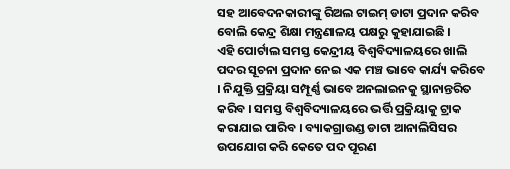ସହ ଆବେଦନକାରୀଙ୍କୁ ରିଅଲ ଟାଇମ୍ ଡାଟା ପ୍ରଦାନ କରିବ ବୋଲି କେନ୍ଦ୍ର ଶିକ୍ଷା ମନ୍ତ୍ରଣାଳୟ ପକ୍ଷରୁ କୁହାଯାଇଛି ।
ଏହି ପୋର୍ଟାଲ ସମସ୍ତ କେନ୍ଦ୍ରୀୟ ବିଶ୍ୱବିଦ୍ୟାଳୟରେ ଖାଲି ପଦର ସୂଚନା ପ୍ରଦାନ ନେଇ ଏକ ମଞ୍ଚ ଭାବେ କାର୍ଯ୍ୟ କରିବେ । ନିଯୁକ୍ତି ପ୍ରକ୍ରିୟା ସମ୍ପୂର୍ଣ୍ଣ ଭାବେ ଅନଲାଇନକୁ ସ୍ଥାନାନ୍ତରିତ କରିବ । ସମସ୍ତ ବିଶ୍ୱବିଦ୍ୟାଳୟରେ ଭର୍ତ୍ତି ପ୍ରକ୍ରିୟାକୁ ଟ୍ରାକ କରାଯାଇ ପାରିବ । ବ୍ୟାକଗ୍ରାଉଣ୍ଡ ଡାଟା ଆନାଲିସିସର ଉପଯୋଗ କରି କେତେ ପଦ ପୂରଣ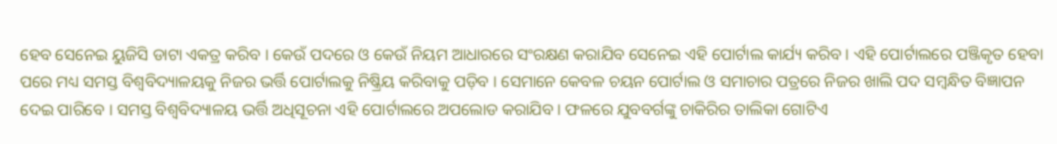ହେବ ସେନେଇ ୟୁଜିସି ଡାଟା ଏକତ୍ର କରିବ । କେଉଁ ପଦରେ ଓ କେଉଁ ନିୟମ ଆଧାରରେ ସଂରକ୍ଷଣ କରାଯିବ ସେନେଇ ଏହି ପୋର୍ଟାଲ କାର୍ଯ୍ୟ କରିବ । ଏହି ପୋର୍ଟାଲରେ ପଞ୍ଜିକୃତ ହେବା ପରେ ମଧ୍ୟ ସମସ୍ତ ବିଶ୍ୱବିଦ୍ୟାଳୟକୁ ନିଜର ଭର୍ତ୍ତି ପୋର୍ଟାଲକୁ ନିଷ୍କ୍ରିୟ କରିବାକୁ ପଡ଼ିବ । ସେମାନେ କେବଳ ଚୟନ ପୋର୍ଟାଲ ଓ ସମାଚାର ପତ୍ରରେ ନିଜର ଖାଲି ପଦ ସମ୍ବନ୍ଧିତ ବିଜ୍ଞାପନ ଦେଇ ପାରିବେ । ସମସ୍ତ ବିଶ୍ୱବିଦ୍ୟାଳୟ ଭର୍ତ୍ତି ଅଧିସୂଚନା ଏହି ପୋର୍ଟାଲରେ ଅପଲୋଡ କରାଯିବ । ଫଳରେ ଯୁବବର୍ଗଙ୍କୁ ଚାକିରିର ତାଲିକା ଗୋଟିଏ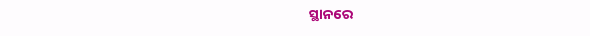ସ୍ଥାନରେ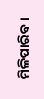ମିଳିପାରିବ ।